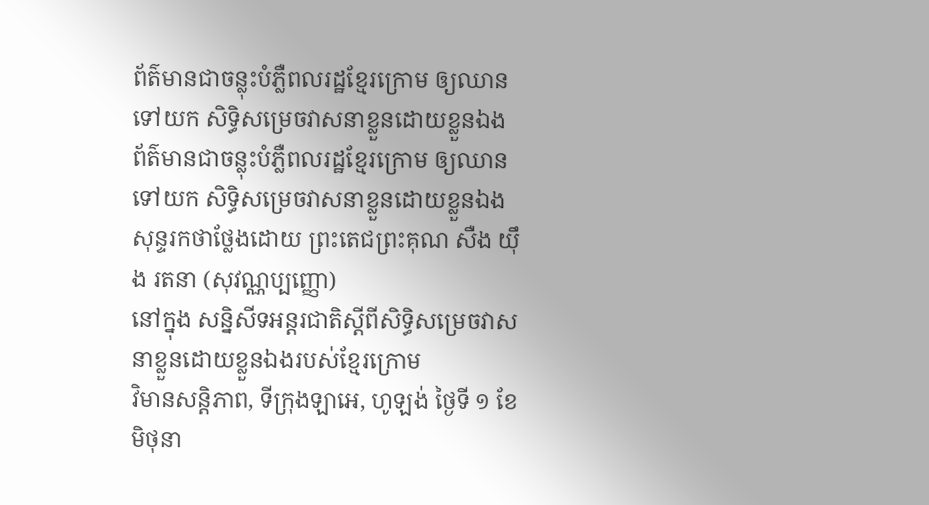ព័ត៌មានជាចន្លុះបំភ្លឺពលរដ្ឋខ្មែរក្រោម ឲ្យឈានទៅយក សិទ្ធិសម្រេចវាសនាខ្លួនដោយខ្លួនឯង
ព័ត៌មានជាចន្លុះបំភ្លឺពលរដ្ឋខ្មែរក្រោម ឲ្យឈានទៅយក សិទ្ធិសម្រេចវាសនាខ្លួនដោយខ្លួនឯង
សុន្ទរកថាថ្លែងដោយ ព្រះតេជព្រះគុណ សឺង យ៉ឹង រតនា (សុវណ្ណប្បញ្ញោ)
នៅក្នុង សន្និសីទអន្តរជាតិស្ដីពីសិទ្ធិសម្រេចវាសនាខ្លួនដោយខ្លួនឯងរបស់ខ្មែរក្រោម
វិមានសន្តិភាព, ទីក្រុងឡាអេ, ហូឡង់ ថ្ងៃទី ១ ខែ មិថុនា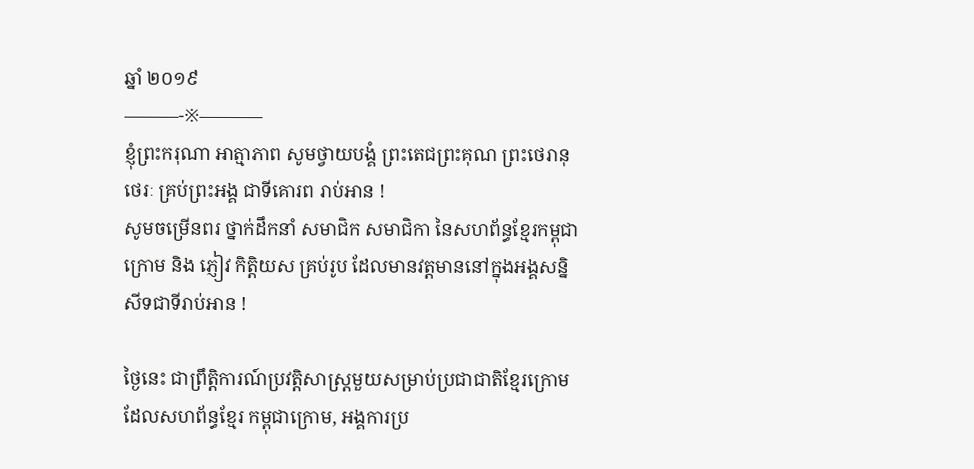ឆ្នាំ ២០១៩
———-※———–
ខ្ញុំព្រះករុណា អាត្មាភាព សូមថ្វាយបង្គំ ព្រះតេជព្រះគុណ ព្រះថេរានុថេរៈ គ្រប់ព្រះអង្គ ជាទីគោរព រាប់អាន !
សូមចម្រើនពរ ថ្នាក់ដឹកនាំ សមាជិក សមាជិកា នៃសហព័ន្ធខ្មែរកម្ពុជាក្រោម និង ភ្ញៀវ កិត្តិយស គ្រប់រូប ដែលមានវត្តមាននៅក្នុងអង្គសន្និសីទជាទីរាប់អាន !

ថ្ងៃនេះ ជាព្រឹត្តិការណ៍ប្រវត្តិសាស្ត្រមួយសម្រាប់ប្រជាជាតិខ្មែរក្រោម ដែលសហព័ន្ធខ្មែរ កម្ពុជាក្រោម, អង្គការប្រ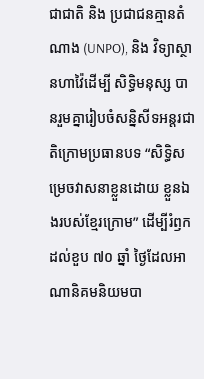ជាជាតិ និង ប្រជាជនគ្មានតំណាង (UNPO), និង វិទ្យាស្ថានហាវ៉ៃដើម្បី សិទ្ធិមនុស្ស បានរួមគ្នារៀបចំសន្និសីទអន្តរជាតិក្រោមប្រធានបទ “សិទ្ធិសម្រេចវាសនាខ្លួនដោយ ខ្លួនឯងរបស់ខ្មែរក្រោម” ដើម្បីរំឭក ដល់ខួប ៧០ ឆ្នាំ ថ្ងៃដែលអាណានិគមនិយមបា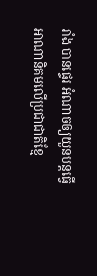រាំង បានផ្ទេរ អំណាចឲ្យយួនបន្តធ្វើអាណានិគមលើប្រជាជាតិខ្មែ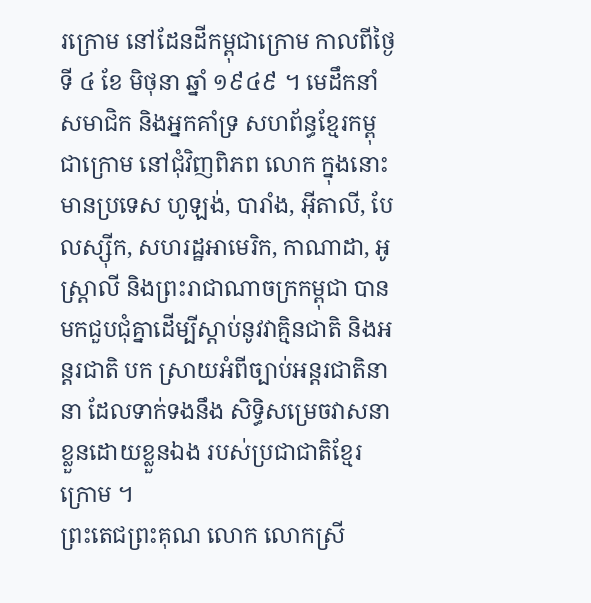រក្រោម នៅដែនដីកម្ពុជាក្រោម កាលពីថ្ងៃ ទី ៤ ខែ មិថុនា ឆ្នាំ ១៩៤៩ ។ មេដឹកនាំ សមាជិក និងអ្នកគាំទ្រ សហព័ន្ធខ្មែរកម្ពុជាក្រោម នៅជុំវិញពិភព លោក ក្នុងនោះ មានប្រទេស ហូឡង់, បារាំង, អ៊ីតាលី, បែលស្ស៊ីក, សហរដ្ឋអាមេរិក, កាណាដា, អូស្រ្តាលី និងព្រះរាជាណាចក្រកម្ពុជា បានមកជួបជុំគ្នាដើម្បីស្ដាប់នូវវាគ្មិនជាតិ និងអន្តរជាតិ បក ស្រាយអំពីច្បាប់អន្តរជាតិនានា ដែលទាក់ទងនឹង សិទ្ធិសម្រេចវាសនាខ្លួនដោយខ្លួនឯង របស់ប្រជាជាតិខ្មែរក្រោម ។
ព្រះតេជព្រះគុណ លោក លោកស្រី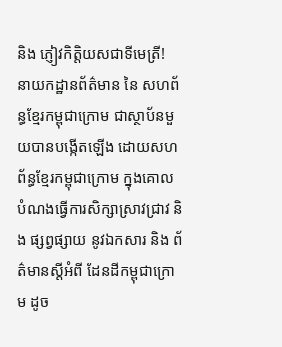និង ភ្ញៀវកិត្តិយសជាទីមេត្រី!
នាយកដ្ឋានព័ត៌មាន នៃ សហព័ន្ធខ្មែរកម្ពុជាក្រោម ជាស្ថាប័នមួយបានបង្កើតឡើង ដោយសហព័ន្ធខ្មែរកម្ពុជាក្រោម ក្នុងគោលបំណងធ្វើការសិក្សាស្រាវជ្រាវ និង ផ្សព្វផ្សាយ នូវឯកសារ និង ព័ត៌មានស្ដីអំពី ដែនដីកម្ពុជាក្រោម ដូច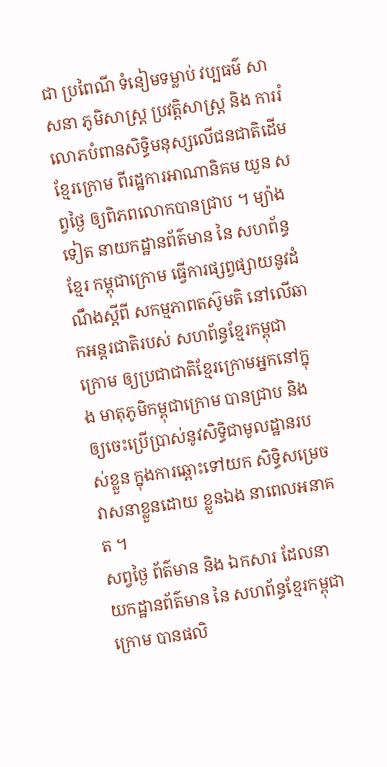ជា ប្រពៃណី ទំនៀមទម្លាប់ វប្បធម៌ សាសនា ភូមិសាស្រ្ត ប្រវត្តិសាស្ត្រ និង ការរំលោភបំពានសិទ្ធិមនុស្សលើជនជាតិដើមខ្មែរក្រោម ពីរដ្ឋការអាណានិគម យួន សព្វថ្ងៃ ឲ្យពិភពលោកបានជ្រាប ។ ម្យ៉ាងទៀត នាយកដ្ឋានព័ត៌មាន នៃ សហព័ន្ធខ្មែរ កម្ពុជាក្រោម ធ្វើការផ្សព្វផ្សាយនូវដំណឹងស្ដីពី សកម្មភាពតស៊ូមតិ នៅលើឆាកអន្តរជាតិរបស់ សហព័ន្ធខ្មែរកម្ពុជាក្រោម ឲ្យប្រជាជាតិខ្មែរក្រោមអ្នកនៅក្នុង មាតុភូមិកម្ពុជាក្រោម បានជ្រាប និង ឲ្យចេះប្រើប្រាស់នូវសិទ្ធិជាមូលដ្ឋានរបស់ខ្លួន ក្នុងការឆ្ពោះទៅយក សិទ្ធិសម្រេចវាសនាខ្លួនដោយ ខ្លួនឯង នាពេលអនាគត ។
សព្វថ្ងៃ ព័ត៌មាន និង ឯកសារ ដែលនាយកដ្ឋានព័ត៌មាន នៃ សហព័ន្ធខ្មែរកម្ពុជាក្រោម បានផលិ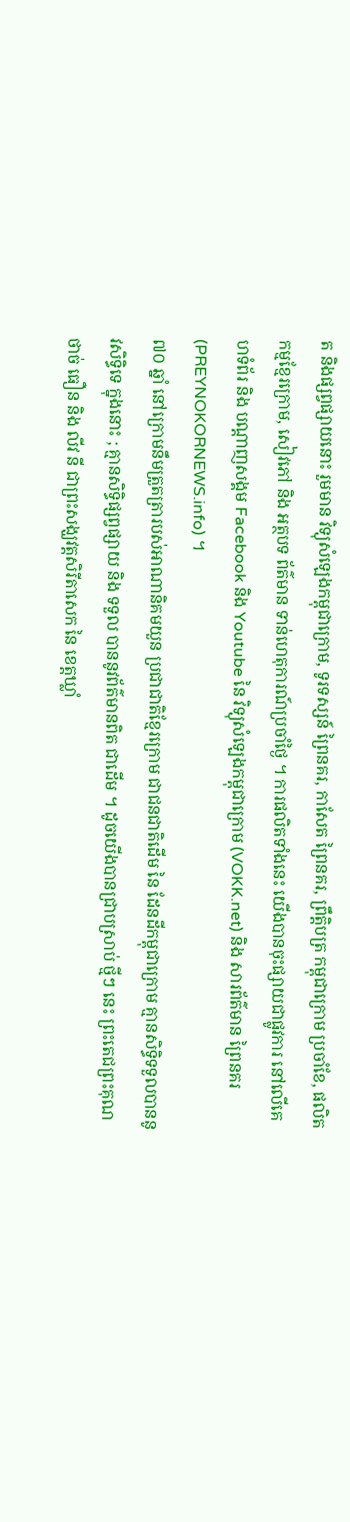ត និងផ្សព្វផ្សាយនោះ រួមមាន វិទ្យុសំឡេងកម្ពុជាក្រោម, ទូរទស្សន៍ ព្រៃនគរ, កាសែត ព្រៃនគរ, ព្រឹត្តិបត្រ កម្ពុជាក្រោម ប្រចាំខែ, ផលិតកម្មខ្មែរក្រោម, សៀវភៅ និង អត្ថបទ ព័ត៌មាន ទាន់ហេតុការណ៍ប្រចាំថ្ងៃ ។ ការផលិតទាំងនេះ យើងបានចុះផ្សាយជាផ្លូវការ នៅលើគេហទំព័រ និង បណ្ដាញសង្គម Facebook និង Youtube នៃ វិទ្យុសំឡេងកម្ពុជាក្រោម (VOKK.net) និង សារព័ត៌មាន ព្រៃនគរ (PREYNOKORNEWS.info) ។
៧០ ឆ្នាំ នៅក្រោមនឹមត្រួតត្រារបស់អាណានិគមយួន ប្រជាជាតិខ្មែរក្រោម ជាជនជាតិដើម នៃ ដែនដីកម្ពុជាក្រោម គ្មានសិទ្ធិទទួលបាននូវសិទ្ធិទេ ក្នុងនោះ ; គ្មានសិទ្ធិផ្សព្វផ្សាយ និង ទទួល បាននូវព័ត៌មានពិត ជាដើម ។ ដូចយើងបានជ្រាបស្រាប់ ថ្មីៗ នេះ ព្រះតេជព្រះគុណ ថាច់ ធឿន និង លីវ នី ជាព្រះសង្ឃវត្តសិរីតាសេក នៃ ខេត្តឃ្លាំ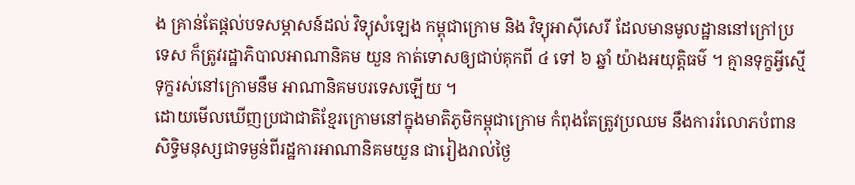ង គ្រាន់តែផ្ដល់បទសម្ភាសន៍ដល់ វិទ្យុសំឡេង កម្ពុជាក្រោម និង វិទ្យុអាស៊ីសេរី ដែលមានមូលដ្ឋាននៅក្រៅប្រទេស ក៏ត្រូវរដ្ឋាភិបាលអាណានិគម យួន កាត់ទោសឲ្យជាប់គុកពី ៤ ទៅ ៦ ឆ្នាំ យ៉ាងអយុត្តិធម៌ ។ គ្មានទុក្ខអ្វីស្មើទុក្ខរស់នៅក្រោមនឹម អាណានិគមបរទេសឡើយ ។
ដោយមើលឃើញប្រជាជាតិខ្មែរក្រោមនៅក្នុងមាតិភូមិកម្ពុជាក្រោម កំពុងតែត្រូវប្រឈម នឹងការរំលោភបំពានសិទ្ធិមនុស្សជាទម្ងន់ពីរដ្ឋការអាណានិគមយួន ជារៀងរាល់ថ្ងៃ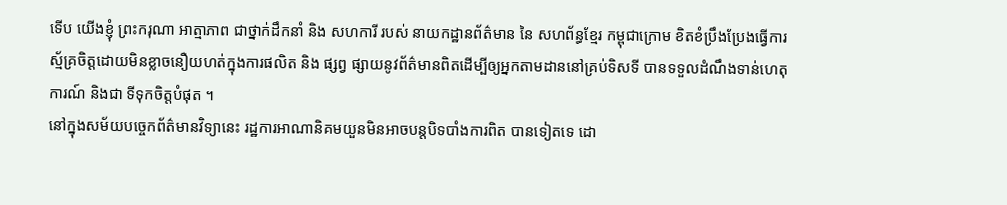ទើប យើងខ្ញុំ ព្រះករុណា អាត្មាភាព ជាថ្នាក់ដឹកនាំ និង សហការី របស់ នាយកដ្ឋានព័ត៌មាន នៃ សហព័ន្ធខ្មែរ កម្ពុជាក្រោម ខិតខំប្រឹងប្រែងធ្វើការស្ម័គ្រចិត្តដោយមិនខ្លាចនឿយហត់ក្នុងការផលិត និង ផ្សព្វ ផ្សាយនូវព័ត៌មានពិតដើម្បីឲ្យអ្នកតាមដាននៅគ្រប់ទិសទី បានទទួលដំណឹងទាន់ហេតុការណ៍ និងជា ទីទុកចិត្តបំផុត ។
នៅក្នុងសម័យបច្ចេកព័ត៌មានវិទ្យានេះ រដ្ឋការអាណានិគមយួនមិនអាចបន្តបិទបាំងការពិត បានទៀតទេ ដោ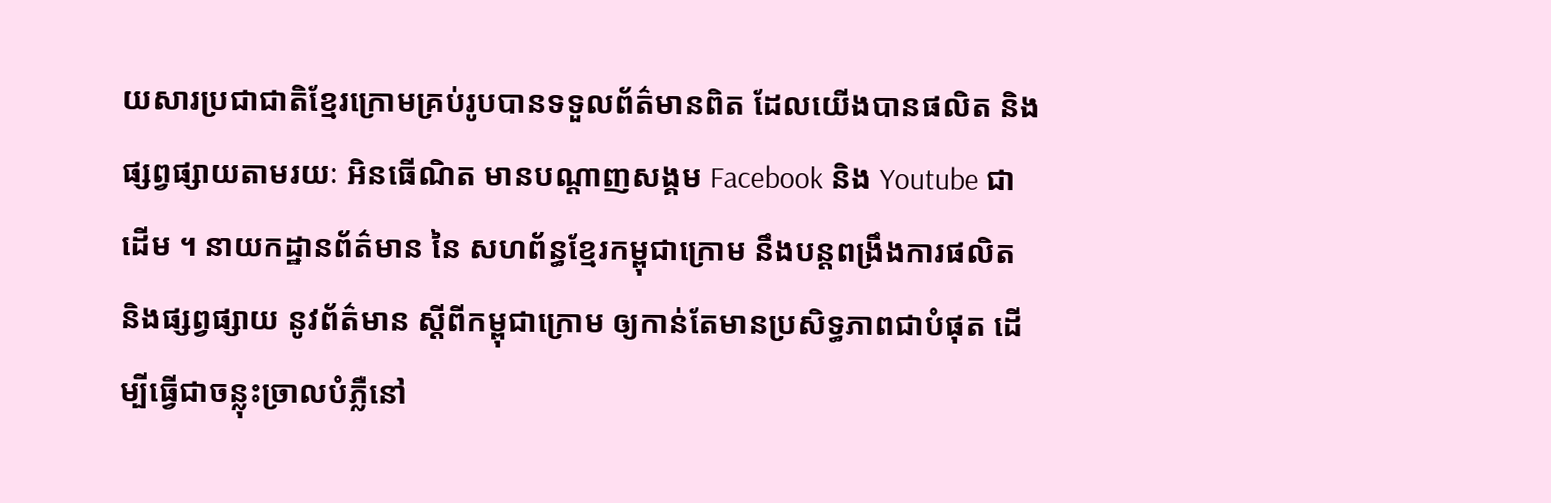យសារប្រជាជាតិខ្មែរក្រោមគ្រប់រូបបានទទួលព័ត៌មានពិត ដែលយើងបានផលិត និង ផ្សព្វផ្សាយតាមរយៈ អិនធើណិត មានបណ្ដាញសង្គម Facebook និង Youtube ជាដើម ។ នាយកដ្ឋានព័ត៌មាន នៃ សហព័ន្ធខ្មែរកម្ពុជាក្រោម នឹងបន្តពង្រឹងការផលិត និងផ្សព្វផ្សាយ នូវព័ត៌មាន ស្ដីពីកម្ពុជាក្រោម ឲ្យកាន់តែមានប្រសិទ្ធភាពជាបំផុត ដើម្បីធ្វើជាចន្លុះច្រាលបំភ្លឺនៅ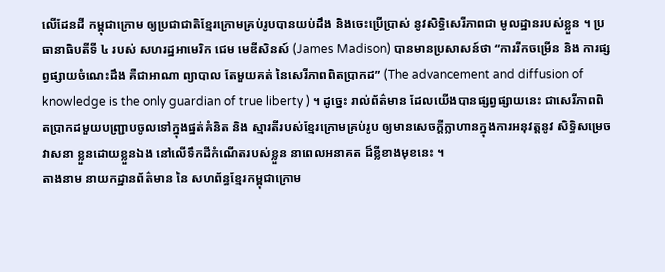លើដែនដី កម្ពុជាក្រោម ឲ្យប្រជាជាតិខ្មែរក្រោមគ្រប់រូបបានយប់ដឹង និងចេះប្រើប្រាស់ នូវសិទ្ធិសេរីភាពជា មូលដ្ឋានរបស់ខ្លួន ។ ប្រធានាធិបតីទី ៤ របស់ សហរដ្ឋអាមេរិក ជេម មេឌីសិនស៍ (James Madison) បានមានប្រសាសន៍ថា “ការរីកចម្រើន និង ការផ្សព្វផ្សាយចំណេះដឹង គឺជាអាណា ព្យាបាល តែមួយគត់ នៃសេរីភាពពិតប្រាកដ” (The advancement and diffusion of knowledge is the only guardian of true liberty ) ។ ដូច្នេះ រាល់ព័ត៌មាន ដែលយើងបានផ្សព្វផ្សាយនេះ ជាសេរីភាពពិតប្រាកដមួយបញ្ជ្រាបចូលទៅក្នុងផ្នត់គំនិត និង ស្មារតីរបស់ខ្មែរក្រោមគ្រប់រូប ឲ្យមានសេចក្ដីក្លាហានក្នុងការអនុវត្តនូវ សិទ្ធិសម្រេចវាសនា ខ្លួនដោយខ្លួនឯង នៅលើទឹកដីកំណើតរបស់ខ្លួន នាពេលអនាគត ដ៏ខ្លីខាងមុខនេះ ។
តាងនាម នាយកដ្ឋានព័ត៌មាន នៃ សហព័ន្ធខ្មែរកម្ពុជាក្រោម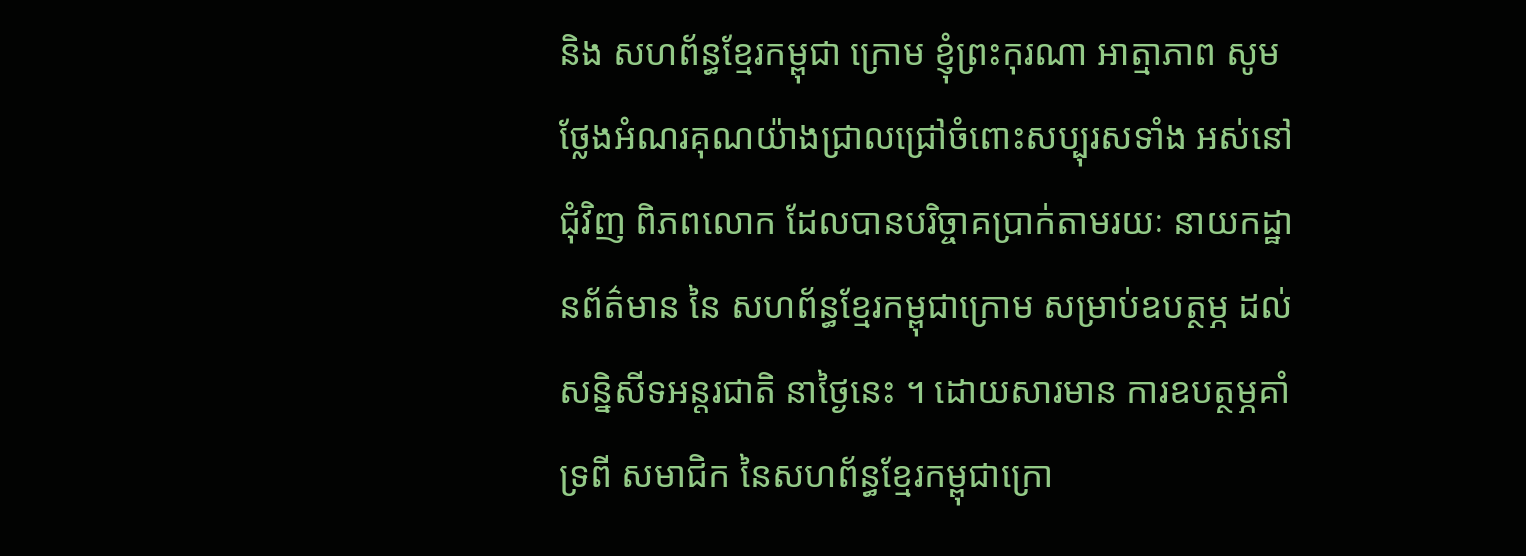និង សហព័ន្ធខ្មែរកម្ពុជា ក្រោម ខ្ញុំព្រះកុរណា អាត្មាភាព សូមថ្លែងអំណរគុណយ៉ាងជ្រាលជ្រៅចំពោះសប្បុរសទាំង អស់នៅជុំវិញ ពិភពលោក ដែលបានបរិច្ចាគប្រាក់តាមរយៈ នាយកដ្ឋានព័ត៌មាន នៃ សហព័ន្ធខ្មែរកម្ពុជាក្រោម សម្រាប់ឧបត្ថម្ភ ដល់ សន្និសីទអន្តរជាតិ នាថ្ងៃនេះ ។ ដោយសារមាន ការឧបត្ថម្ភគាំទ្រពី សមាជិក នៃសហព័ន្ធខ្មែរកម្ពុជាក្រោ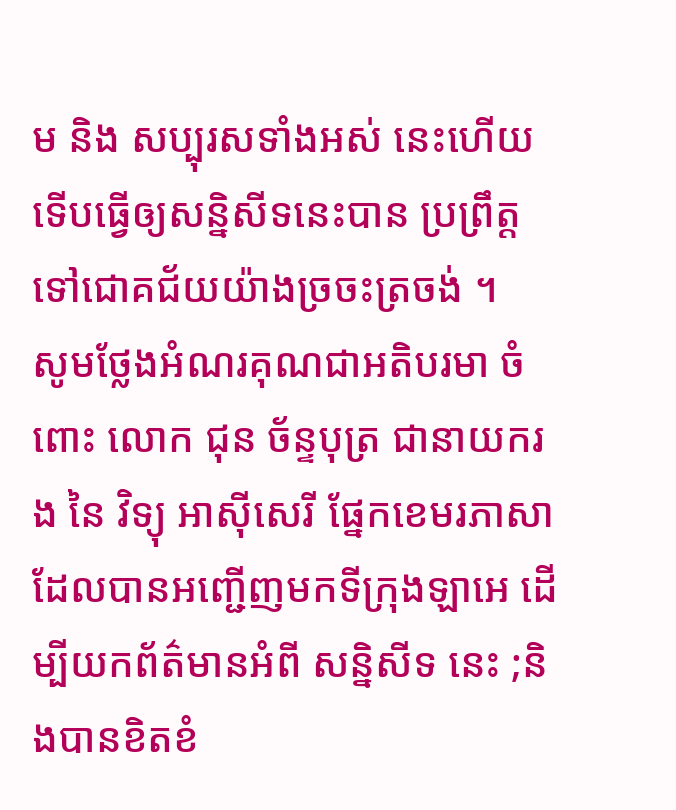ម និង សប្បុរសទាំងអស់ នេះហើយ ទើបធ្វើឲ្យសន្និសីទនេះបាន ប្រព្រឹត្តទៅជោគជ័យយ៉ាងច្រចះត្រចង់ ។
សូមថ្លែងអំណរគុណជាអតិបរមា ចំពោះ លោក ជុន ច័ន្ទបុត្រ ជានាយករង នៃ វិទ្យុ អាស៊ីសេរី ផ្នែកខេមរភាសា ដែលបានអញ្ជើញមកទីក្រុងឡាអេ ដើម្បីយកព័ត៌មានអំពី សន្និសីទ នេះ ;និងបានខិតខំ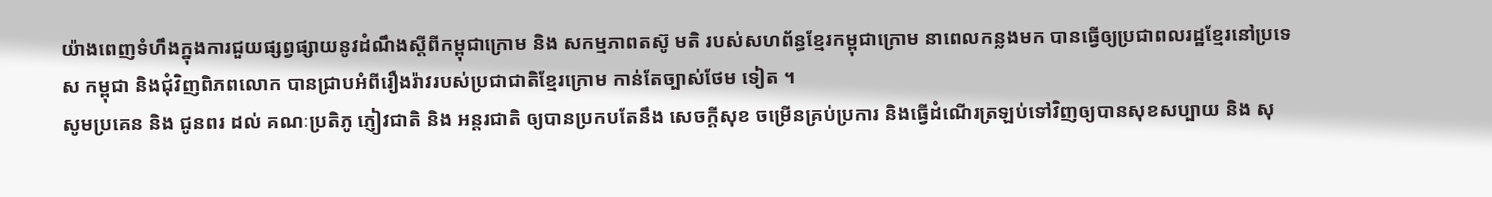យ៉ាងពេញទំហឹងក្នុងការជួយផ្សព្វផ្សាយនូវដំណឹងស្ដីពីកម្ពុជាក្រោម និង សកម្មភាពតស៊ូ មតិ របស់សហព័ន្ធខ្មែរកម្ពុជាក្រោម នាពេលកន្លងមក បានធ្វើឲ្យប្រជាពលរដ្ឋខ្មែរនៅប្រទេស កម្ពុជា និងជុំវិញពិភពលោក បានជ្រាបអំពីរឿងរ៉ាវរបស់ប្រជាជាតិខ្មែរក្រោម កាន់តែច្បាស់ថែម ទៀត ។
សូមប្រគេន និង ជូនពរ ដល់ គណៈប្រតិភូ ភ្ញៀវជាតិ និង អន្តរជាតិ ឲ្យបានប្រកបតែនឹង សេចក្ដីសុខ ចម្រើនគ្រប់ប្រការ និងធ្វើដំណើរត្រឡប់ទៅវិញឲ្យបានសុខសប្បាយ និង សុ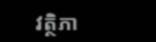វត្ថិភា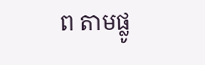ព តាមផ្លូ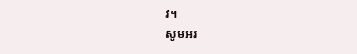វ។
សូមអរ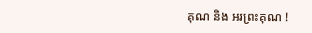គុណ និង អរព្រះគុណ !